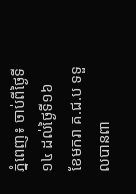ភ្នំពេញ៖ ចាប់ពីថ្ងៃទី១៤ ដល់ថ្ងៃទី១៦ ខែមករា គ.ជ.ប ទទួលបានពា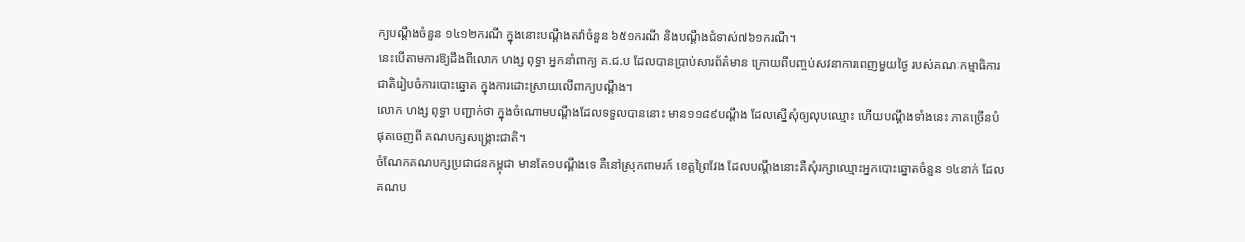ក្យបណ្តឹងចំនួន ១៤១២ករណី ក្នុងនោះបណ្តឹងតវ៉ាចំនួន ៦៥១ករណី និងបណ្តឹងជំទាស់៧៦១ករណី។
នេះបើតាមការឱ្យដឹងពីលោក ហង្ស ពុទ្ធា អ្នកនាំពាក្យ គ.ជ.ប ដែលបានប្រាប់សារព័ត៌មាន ក្រោយពីបញ្ចប់សវនាការពេញមួយថ្ងៃ របស់គណៈកម្មាធិការជាតិរៀបចំការបោះឆ្នោត ក្នុងការដោះស្រាយលើពាក្យបណ្ដឹង។
លោក ហង្ស ពុទ្ធា បញ្ជាក់ថា ក្នុងចំណោមបណ្ដឹងដែលទទួលបាននោះ មាន១១៨៩បណ្ដឹង ដែលស្នើសុំឲ្យលុបឈ្មោះ ហើយបណ្ដឹងទាំងនេះ ភាគច្រើនបំផុតចេញពី គណបក្សសង្គ្រោះជាតិ។
ចំណែកគណបក្សប្រជាជនកម្ពុជា មានតែ១បណ្ដឹងទេ គឺនៅស្រុកពាមរក៍ ខេត្តព្រៃវែង ដែលបណ្ដឹងនោះគឺសុំរក្សាឈ្មោះអ្នកបោះឆ្នោតចំនួន ១៤នាក់ ដែលគណប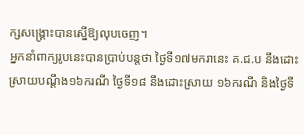ក្សសង្គ្រោះបានស្នើឱ្យលុបចេញ។
អ្នកនាំពាក្យរូបនេះបានប្រាប់បន្ដថា ថ្ងៃទី១៧មករានេះ គ.ជ.ប នឹងដោះស្រាយបណ្ដឹង១៦ករណី ថ្ងៃទី១៨ នឹងដោះស្រាយ ១៦ករណី និងថ្ងៃទី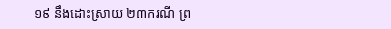១៩ នឹងដោះស្រាយ ២៣ករណី ព្រ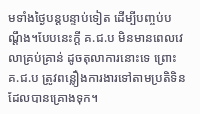មទាំងថ្ងៃបន្ដបន្ទាប់ទៀត ដើម្បីបញ្ចប់បណ្ដឹង។បែបនេះក្តី គ.ជ.ប មិនមានពេលវេលាគ្រប់គ្រាន់ ដូចតុលាការនោះទេ ព្រោះ គ.ជ.ប ត្រូវពន្លឿងការងារទៅតាមប្រតិទិន ដែលបានគ្រោងទុក។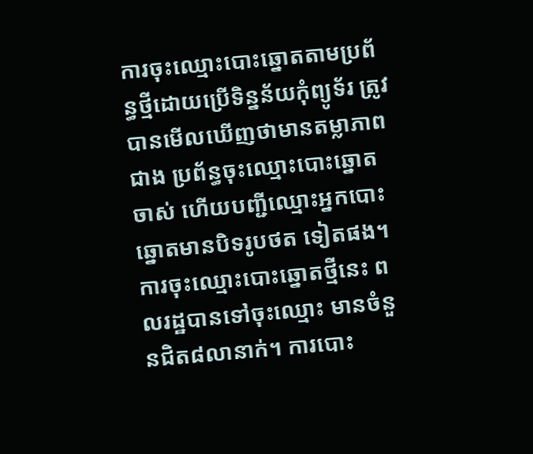ការចុះឈ្មោះបោះឆ្នោតតាមប្រព័ន្ធថ្មីដោយប្រើទិន្នន័យកុំព្យូទ័រ ត្រូវបានមើលឃើញថាមានតម្លាភាពជាង ប្រព័ន្ធចុះឈ្មោះបោះឆ្នោតចាស់ ហើយបញ្ជីឈ្មោះអ្នកបោះឆ្នោតមានបិទរូបថត ទៀតផង។ ការចុះឈ្មោះបោះឆ្នោតថ្មីនេះ ពលរដ្ឋបានទៅចុះឈ្មោះ មានចំនួនជិត៨លានាក់។ ការបោះ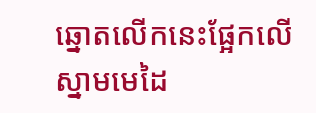ឆ្នោតលើកនេះផ្អែកលើ ស្នាមមេដៃ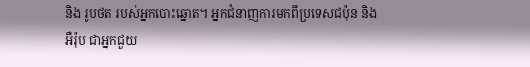និង រូបថត របស់អ្នកបោះឆ្នោត។ អ្នកជំនាញការមកពីប្រទេសជប៉ុន និងអឺរ៉ុប ជាអ្នកជួយ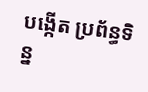បង្កើត ប្រព័ន្ធទិន្ន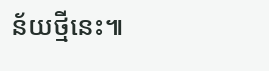ន័យថ្មីនេះ៕